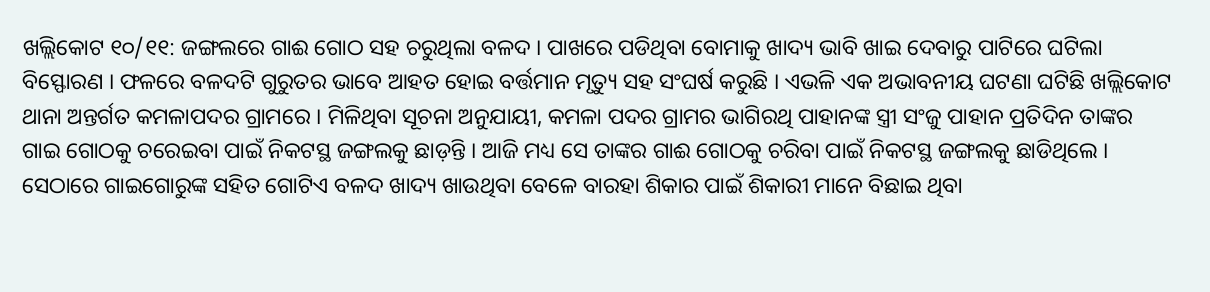ଖଲ୍ଲିକୋଟ ୧୦/୧୧: ଜଙ୍ଗଲରେ ଗାଈ ଗୋଠ ସହ ଚରୁଥିଲା ବଳଦ । ପାଖରେ ପଡିଥିବା ବୋମାକୁ ଖାଦ୍ୟ ଭାବି ଖାଇ ଦେବାରୁ ପାଟିରେ ଘଟିଲା ବିସ୍ଫୋରଣ । ଫଳରେ ବଳଦଟି ଗୁରୁତର ଭାବେ ଆହତ ହୋଇ ବର୍ତ୍ତମାନ ମୃତ୍ୟୁ ସହ ସଂଘର୍ଷ କରୁଛି । ଏଭଳି ଏକ ଅଭାବନୀୟ ଘଟଣା ଘଟିଛି ଖଲ୍ଲିକୋଟ ଥାନା ଅନ୍ତର୍ଗତ କମଳାପଦର ଗ୍ରାମରେ । ମିଳିଥିବା ସୂଚନା ଅନୁଯାୟୀ, କମଳା ପଦର ଗ୍ରାମର ଭାଗିରଥି ପାହାନଙ୍କ ସ୍ତ୍ରୀ ସଂଜୁ ପାହାନ ପ୍ରତିଦିନ ତାଙ୍କର ଗାଇ ଗୋଠକୁ ଚରେଇବା ପାଇଁ ନିକଟସ୍ଥ ଜଙ୍ଗଲକୁ ଛାଡ଼ନ୍ତି । ଆଜି ମଧ୍ୟ ସେ ତାଙ୍କର ଗାଈ ଗୋଠକୁ ଚରିବା ପାଇଁ ନିକଟସ୍ଥ ଜଙ୍ଗଲକୁ ଛାଡିଥିଲେ । ସେଠାରେ ଗାଇଗୋରୁଙ୍କ ସହିତ ଗୋଟିଏ ବଳଦ ଖାଦ୍ୟ ଖାଉଥିବା ବେଳେ ବାରହା ଶିକାର ପାଇଁ ଶିକାରୀ ମାନେ ବିଛାଇ ଥିବା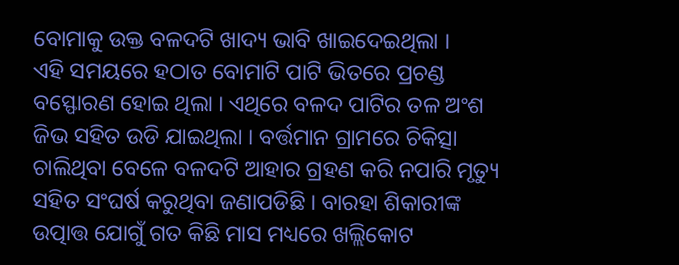ବୋମାକୁ ଉକ୍ତ ବଳଦଟି ଖାଦ୍ୟ ଭାବି ଖାଇଦେଇଥିଲା ।
ଏହି ସମୟରେ ହଠାତ ବୋମାଟି ପାଟି ଭିତରେ ପ୍ରଚଣ୍ଡ ବସ୍ଫୋରଣ ହୋଇ ଥିଲା । ଏଥିରେ ବଳଦ ପାଟିର ତଳ ଅଂଶ ଜିଭ ସହିତ ଉଡି ଯାଇଥିଲା । ବର୍ତ୍ତମାନ ଗ୍ରାମରେ ଚିକିତ୍ସା ଚାଲିଥିବା ବେଳେ ବଳଦଟି ଆହାର ଗ୍ରହଣ କରି ନପାରି ମୃତ୍ୟୁ ସହିତ ସଂଘର୍ଷ କରୁଥିବା ଜଣାପଡିଛି । ବାରହା ଶିକାରୀଙ୍କ ଉତ୍ପାତ୍ତ ଯୋଗୁଁ ଗତ କିଛି ମାସ ମଧ୍ୟରେ ଖଲ୍ଲିକୋଟ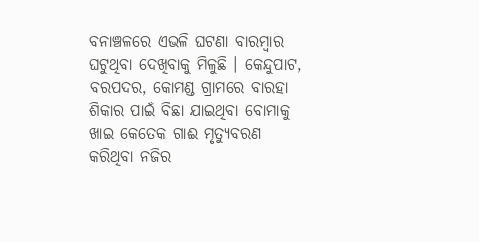ବନାଞ୍ଚଳରେ ଏଭଳି ଘଟଣା ବାରମ୍ବାର ଘଟୁଥିବା ଦେଖିବାକୁ ମିଳୁଛି । କେନ୍ଦୁପାଟ, ବରପଦର, କୋମଣ୍ଡ ଗ୍ରାମରେ ବାରହା ଶିକାର ପାଇଁ ବିଛା ଯାଇଥିବା ବୋମାକୁ ଖାଇ କେତେକ ଗାଈ ମୃତ୍ୟୁବରଣ କରିଥିବା ନଜିର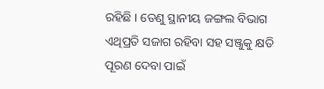ରହିଛି । ତେଣୁ ସ୍ଥାନୀୟ ଜଙ୍ଗଲ ବିଭାଗ ଏଥିପ୍ରତି ସଜାଗ ରହିବା ସହ ସଞ୍ଜୁକୁ କ୍ଷତି ପୂରଣ ଦେବା ପାଇଁ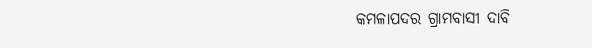କମଳାପଦର ଗ୍ରାମବାସୀ ଦାବି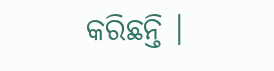କରିଛନ୍ତି ।